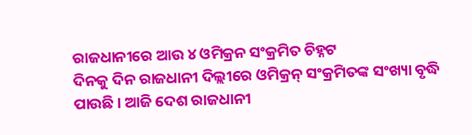ରାଜଧାନୀରେ ଆଉ ୪ ଓମିକ୍ରନ ସଂକ୍ରମିତ ଚିହ୍ନଟ
ଦିନକୁ ଦିନ ରାଜଧାନୀ ଦିଲ୍ଲୀରେ ଓମିକ୍ରନ୍ ସଂକ୍ରମିତଙ୍କ ସଂଖ୍ୟା ବୃଦ୍ଧି ପାଉଛି । ଆଜି ଦେଶ ରାଜଧାନୀ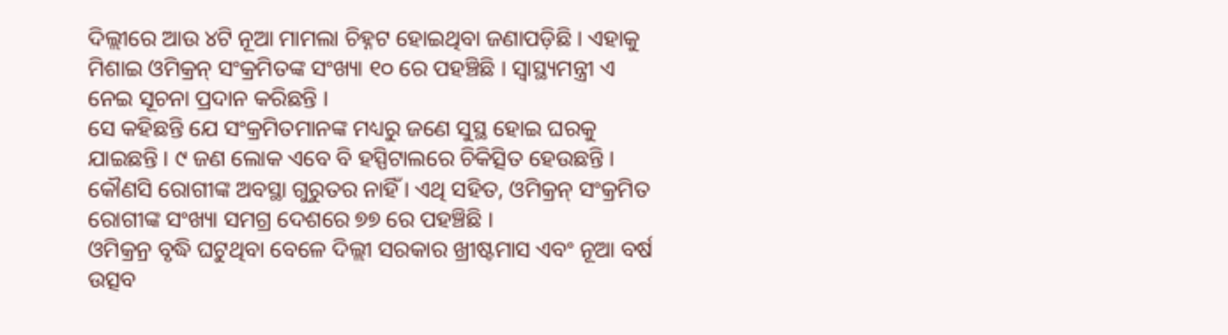ଦିଲ୍ଲୀରେ ଆଉ ୪ଟି ନୂଆ ମାମଲା ଚିହ୍ନଟ ହୋଇଥିବା ଜଣାପଡ଼ିଛି । ଏହାକୁ ମିଶାଇ ଓମିକ୍ରନ୍ ସଂକ୍ରମିତଙ୍କ ସଂଖ୍ୟା ୧୦ ରେ ପହଞ୍ଚିଛି । ସ୍ୱାସ୍ଥ୍ୟମନ୍ତ୍ରୀ ଏ ନେଇ ସୂଚନା ପ୍ରଦାନ କରିଛନ୍ତି ।
ସେ କହିଛନ୍ତି ଯେ ସଂକ୍ରମିତମାନଙ୍କ ମଧ୍ୟରୁ ଜଣେ ସୁସ୍ଥ ହୋଇ ଘରକୁ ଯାଇଛନ୍ତି । ୯ ଜଣ ଲୋକ ଏବେ ବି ହସ୍ପିଟାଲରେ ଚିକିତ୍ସିତ ହେଉଛନ୍ତି । କୌଣସି ରୋଗୀଙ୍କ ଅବସ୍ଥା ଗୁରୁତର ନାହିଁ । ଏଥି ସହିତ, ଓମିକ୍ରନ୍ ସଂକ୍ରମିତ ରୋଗୀଙ୍କ ସଂଖ୍ୟା ସମଗ୍ର ଦେଶରେ ୭୭ ରେ ପହଞ୍ଚିଛି ।
ଓମିକ୍ରନ୍ର ବୃଦ୍ଧି ଘଟୁଥିବା ବେଳେ ଦିଲ୍ଲୀ ସରକାର ଖ୍ରୀଷ୍ଟମାସ ଏବଂ ନୂଆ ବର୍ଷ ଉତ୍ସବ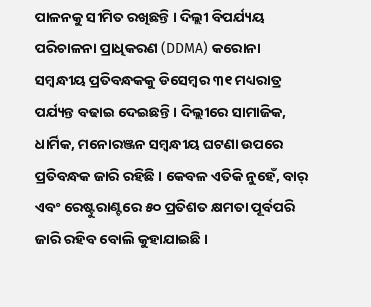ପାଳନକୁ ସୀମିତ ରଖିଛନ୍ତି । ଦିଲ୍ଲୀ ବିପର୍ଯ୍ୟୟ ପରିଚାଳନା ପ୍ରାଧିକରଣ (DDMA) କରୋନା ସମ୍ବନ୍ଧୀୟ ପ୍ରତିବନ୍ଧକକୁ ଡିସେମ୍ବର ୩୧ ମଧ୍ୟରାତ୍ର ପର୍ଯ୍ୟନ୍ତ ବଢାଇ ଦେଇଛନ୍ତି । ଦିଲ୍ଲୀରେ ସାମାଜିକ, ଧାର୍ମିକ, ମନୋରଞ୍ଜନ ସମ୍ବନ୍ଧୀୟ ଘଟଣା ଉପରେ ପ୍ରତିବନ୍ଧକ ଜାରି ରହିଛି । କେବଳ ଏତିକି ନୁହେଁ, ବାର୍ ଏବଂ ରେଷ୍ଟୁରାଣ୍ଟରେ ୫୦ ପ୍ରତିଶତ କ୍ଷମତା ପୂର୍ବପରି ଜାରି ରହିବ ବୋଲି କୁହାଯାଇଛି ।